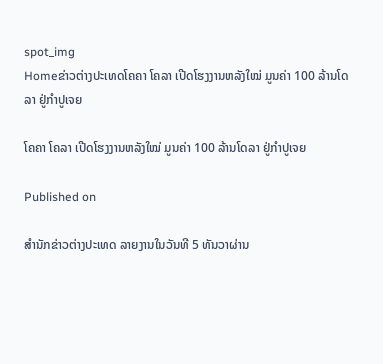spot_img
Homeຂ່າວຕ່າງປະເທດໂຄຄາ ໂຄລາ ເປີດໂຮງງານຫລັງໃໝ່ ມູນຄ່າ 100 ລ້ານໂດລາ ຢູ່ກຳປູເຈຍ

ໂຄຄາ ໂຄລາ ເປີດໂຮງງານຫລັງໃໝ່ ມູນຄ່າ 100 ລ້ານໂດລາ ຢູ່ກຳປູເຈຍ

Published on

ສຳນັກຂ່າວຕ່າງປະເທດ ລາຍງານໃນວັນທີ 5 ທັນວາຜ່ານ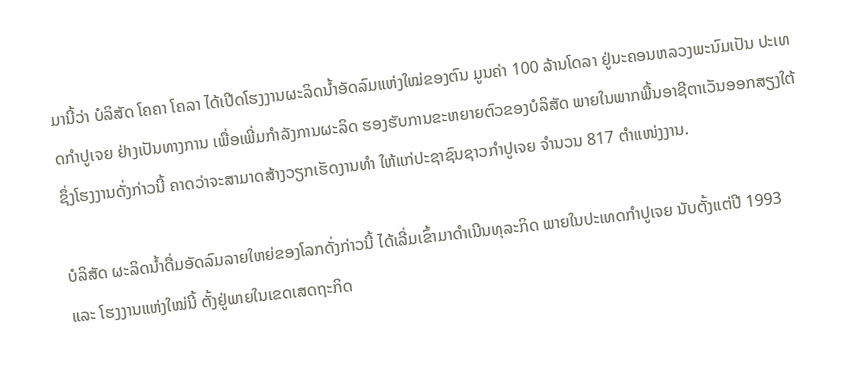ມານີ້ວ່າ ບໍລິສັດ ໂຄຄາ ໂຄລາ ໄດ້ເປີດໂຮງງານຜະລິດນ້ຳອັດລົມແຫ່ງໃໝ່ຂອງຕົນ ມູນຄ່າ 100 ລ້ານໂດລາ ຢູ່ນະຄອນຫລວງພະນົມເປັນ ປະເທດກຳປູເຈຍ ຢ່າງເປັນທາງການ ເພື່ອເພີ່ມກຳລັງການຜະລິດ ຮອງຮັບການຂະຫຍາຍຕົວຂອງບໍລິສັດ ພາຍໃນພາກພື້ນອາຊີຕາເວັນອອກສຽງໃຕ້ ຊຶ່ງໂຮງງານດັ່ງກ່າວນີ້ ຄາດວ່າຈະສາມາດສ້າງວຽກເຮັດງານທຳ ໃຫ້ແກ່ປະຊາຊົນຊາວກຳປູເຈຍ ຈຳນວນ 817 ຕຳແໜ່ງງານ.

ບໍລິສັດ ຜະລິດນ້ຳດື່ມອັດລົມລາຍໃຫຍ່ຂອງໂລກດັ່ງກ່າວນີ້ ໄດ້ເລີ່ມເຂົ້າມາດຳເນີນທຸລະກິດ ພາຍໃນປະເທດກຳປູເຈຍ ນັບຕັ້ງແຕ່ປີ 1993 ແລະ ໂຮງງານແຫ່ງໃໝ່ນີ້ ຕັ້ງຢູ່ພາຍໃນເຂດເສດຖະກິດ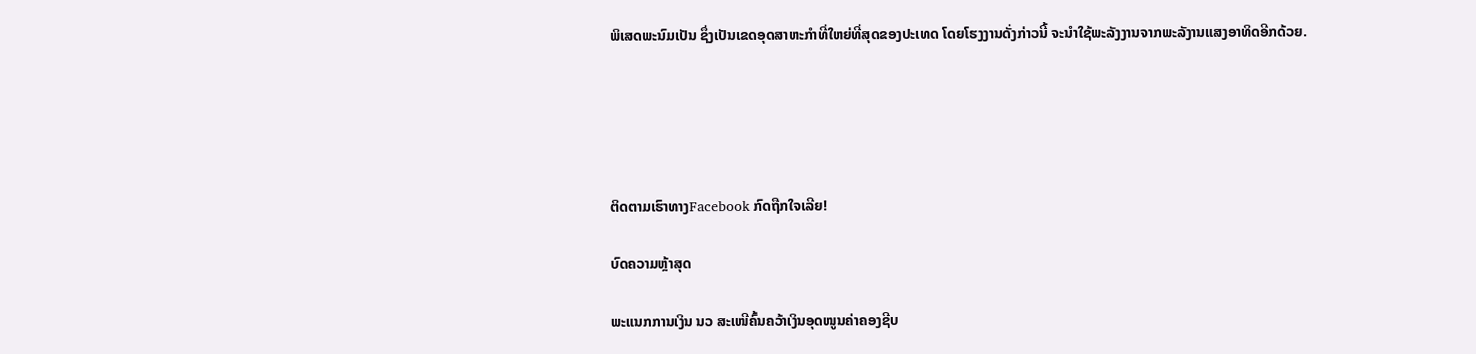ພິເສດພະນົມເປັນ ຊຶ່ງເປັນເຂດອຸດສາຫະກຳທີ່ໃຫຍ່ທີ່ສຸດຂອງປະເທດ ໂດຍໂຮງງານດັ່ງກ່າວນີ້ ຈະນຳໃຊ້ພະລັງງານຈາກພະລັງານແສງອາທິດອີກດ້ວຍ.





ຕິດຕາມເຮົາທາງFacebook ກົດຖືກໃຈເລີຍ!

ບົດຄວາມຫຼ້າສຸດ

ພະແນກການເງິນ ນວ ສະເໜີຄົ້ນຄວ້າເງິນອຸດໜູນຄ່າຄອງຊີບ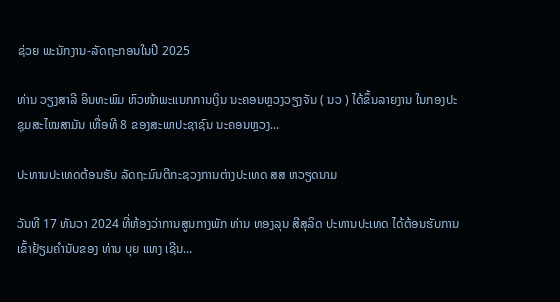ຊ່ວຍ ພະນັກງານ-ລັດຖະກອນໃນປີ 2025

ທ່ານ ວຽງສາລີ ອິນທະພົມ ຫົວໜ້າພະແນກການເງິນ ນະຄອນຫຼວງວຽງຈັນ ( ນວ ) ໄດ້ຂຶ້ນລາຍງານ ໃນກອງປະຊຸມສະໄໝສາມັນ ເທື່ອທີ 8 ຂອງສະພາປະຊາຊົນ ນະຄອນຫຼວງ...

ປະທານປະເທດຕ້ອນຮັບ ລັດຖະມົນຕີກະຊວງການຕ່າງປະເທດ ສສ ຫວຽດນາມ

ວັນທີ 17 ທັນວາ 2024 ທີ່ຫ້ອງວ່າການສູນກາງພັກ ທ່ານ ທອງລຸນ ສີສຸລິດ ປະທານປະເທດ ໄດ້ຕ້ອນຮັບການເຂົ້າຢ້ຽມຄຳນັບຂອງ ທ່ານ ບຸຍ ແທງ ເຊີນ...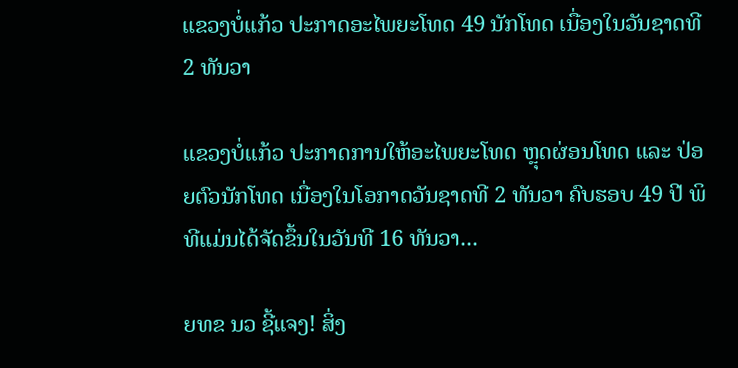ແຂວງບໍ່ແກ້ວ ປະກາດອະໄພຍະໂທດ 49 ນັກໂທດ ເນື່ອງໃນວັນຊາດທີ 2 ທັນວາ

ແຂວງບໍ່ແກ້ວ ປະກາດການໃຫ້ອະໄພຍະໂທດ ຫຼຸດຜ່ອນໂທດ ແລະ ປ່ອຍຕົວນັກໂທດ ເນື່ອງໃນໂອກາດວັນຊາດທີ 2 ທັນວາ ຄົບຮອບ 49 ປີ ພິທີແມ່ນໄດ້ຈັດຂຶ້ນໃນວັນທີ 16 ທັນວາ...

ຍທຂ ນວ ຊີ້ແຈງ! ສິ່ງ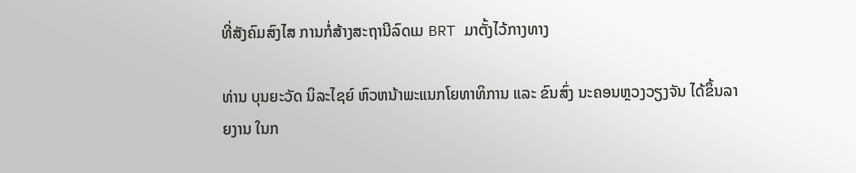ທີ່ສັງຄົມສົງໄສ ການກໍ່ສ້າງສະຖານີລົດເມ BRT ມາຕັ້ງໄວ້ກາງທາງ

ທ່ານ ບຸນຍະວັດ ນິລະໄຊຍ໌ ຫົວຫນ້າພະແນກໂຍທາທິການ ແລະ ຂົນສົ່ງ ນະຄອນຫຼວງວຽງຈັນ ໄດ້ຂຶ້ນລາຍງານ ໃນກ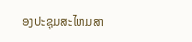ອງປະຊຸມສະໄຫມສາ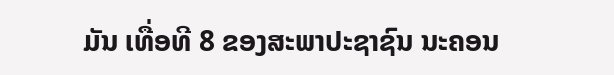ມັນ ເທື່ອທີ 8 ຂອງສະພາປະຊາຊົນ ນະຄອນ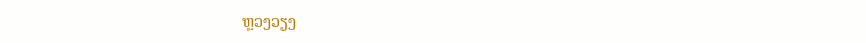ຫຼວງວຽງ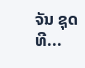ຈັນ ຊຸດທີ...